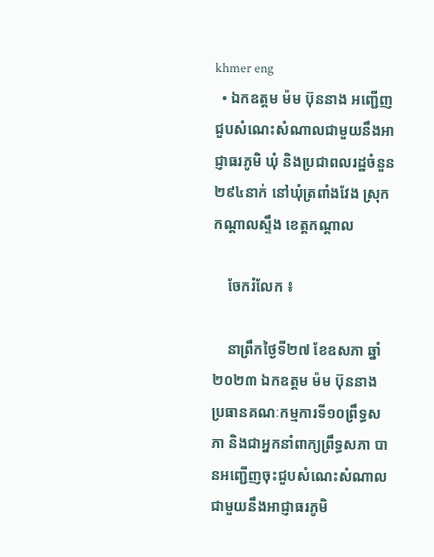khmer eng
  • ឯកឧត្តម ម៉ម ប៊ុននាង អញ្ជើញជួបសំណេះសំណាលជាមួយនឹងអាជ្ញាធរភូមិ ឃុំ និងប្រជាពលរដ្ឋចំនួន២៩៤នាក់ នៅឃុំត្រពាំងវែង ស្រុកកណ្តាលស្ទឹង ខេត្តកណ្តាល

    ចែករំលែក ៖

    នាព្រឹកថ្ងៃទី២៧ ខែឧសភា ឆ្នាំ២០២៣ ឯកឧត្តម ម៉ម ប៊ុននាង ប្រធានគណៈកម្មការទី១០ព្រឹទ្ធសភា និងជាអ្នកនាំពាក្យព្រឹទ្ធសភា បានអញ្ជើញចុះជួបសំណេះសំណាលជាមួយនឹងអាជ្ញាធរភូមិ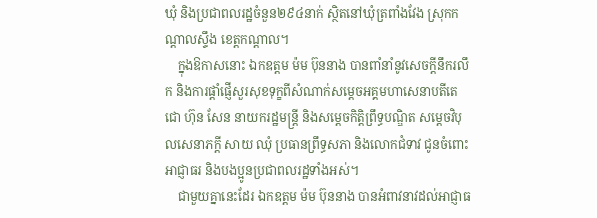ឃុំ និងប្រជាពលរដ្ឋចំនួន២៩៤នាក់ ស្ថិតនៅឃុំត្រពាំងវែង ស្រុកកណ្តាលស្ទឹង ខេត្តកណ្តាល។
    ក្នុងឱកាសនោះ ឯកឧត្តម ម៉ម ប៊ុននាង បានពាំនាំនូវសេចក្តីនឹករលឹក និងការផ្តាំផ្ញើសួរសុខទុក្ខពីសំណាក់សម្តេចអគ្គមហាសេនាបតីតេជោ ហ៊ុន សែន នាយករដ្ឋមន្រ្តី និងសម្តេចកិត្តិព្រឹទ្ធបណ្ឌិត សម្តេចវិបុលសេនាភក្តី សាយ ឈុំ ប្រធានព្រឹទ្ធសភា និងលោកជំទាវ ជូនចំពោះអាជ្ញាធរ និងបងប្អូនប្រជាពលរដ្ឋទាំងអស់។
    ជាមួយគ្នានេះដែរ ឯកឧត្តម ម៉ម ប៊ុននាង បានអំពាវនាវដល់អាជ្ញាធ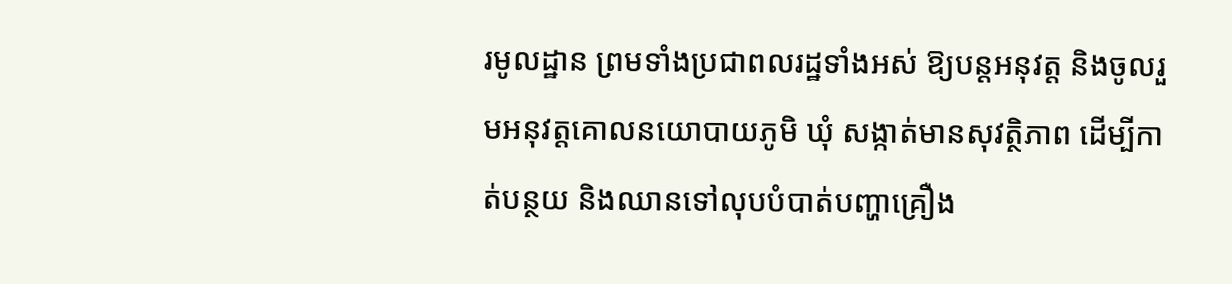រមូលដ្ឋាន ព្រមទាំងប្រជាពលរដ្ឋទាំងអស់ ឱ្យបន្តអនុវត្ត និងចូលរួមអនុវត្តគោលនយោបាយភូមិ ឃុំ សង្កាត់មានសុវត្ថិភាព ដើម្បីកាត់បន្ថយ និងឈានទៅលុបបំបាត់បញ្ហាគ្រឿង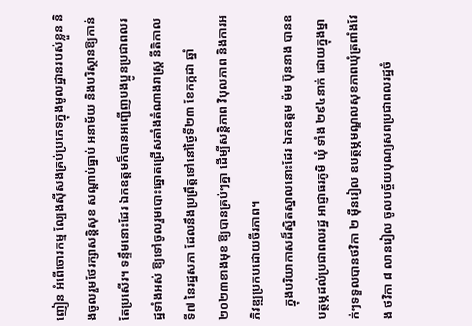ញៀន អំពើចោរកម្ម ល្បែងស៊ីសងគ្រប់ប្រភេទក្នុងមូលដ្ឋានរបស់ខ្លួន និងចូលរួមថែរក្សាសន្តិសុខ សណ្តាប់ធ្នាប់ អនាម័យ និងបរិស្ថានឱ្យកាន់តែប្រសើរ។ ទន្ទឹមនោះដែរ ឯកឧត្តមក៏បានអញ្ជើញបងប្អូនប្រជាពលរដ្ឋទាំងអស់ ឱ្យទៅចូលរួមបោះឆ្នោតជ្រើសតាំងតំណាងរាស្រ្ត នីតិកាលទី៧ នៃរដ្ឋសភា ដែលនឹងប្រព្រឹត្តទៅនៅថ្ងៃទី២៣ ខែកក្កដា ឆ្នាំ២០២៣ខាងមុខ ឱ្យបានគ្រប់ៗគ្នា ដើម្បីសន្តិភាព វិបុលភាព និងការអភិវឌ្ឍប្រកបដោយចីរភាព។
    ក្នុងបរិយាកាសដ៏ស្និតស្នាលនោះដែរ ឯកឧត្តម ម៉ម ប៊ុននាង បានឧបត្ថម្ភដល់ប្រជាពលរដ្ឋ អាជ្ញាធរភូមិ ឃុំ ទាំង ២៩៤នាក់ ដោយក្នុងម្នាក់ៗទទួលបានថវិកា ២ ម៉ឺនរៀល ឧបត្ថម្ភមណ្ឌលសុខភាពឃុំត្រពាំងវែង ថវិកា ៨ លានរៀល ចូលបច្ច័យបុណ្យសពប្រជាពលរដ្ឋចំ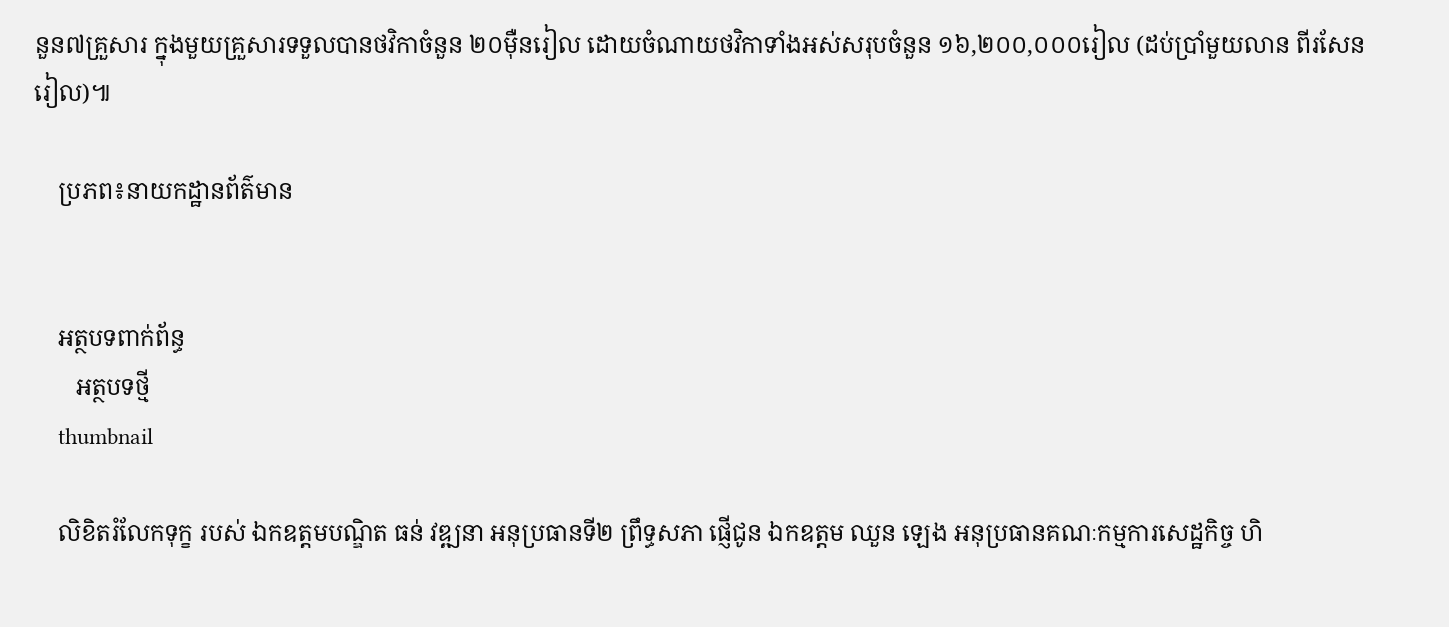នួន៧គ្រួសារ ក្នុងមួយគ្រួសារទទួលបានថវិកាចំនួន ២០ម៉ឺនរៀល ដោយចំណាយថវិកាទាំងអស់សរុបចំនួន ១៦,២០០,០០០រៀល (ដប់ប្រាំមួយលាន ពីរសែនរៀល)៕

    ប្រភព៖នាយកដ្ឋានព័ត៌មាន


    អត្ថបទពាក់ព័ន្ធ
       អត្ថបទថ្មី
    thumbnail

    លិខិតរំលែកទុក្ខ របស់ ឯកឧត្តមបណ្ឌិត ធន់ វឌ្ឍនា អនុប្រធានទី២ ព្រឹទ្ធសភា ផ្ញើជូន ឯកឧត្តម ឈួន ឡេង អនុប្រធានគណៈកម្មការសេដ្ឋកិច្ច ហិ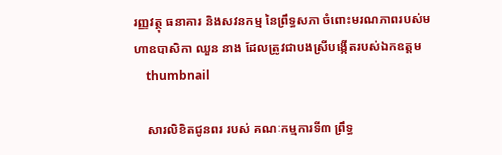រញ្ញវត្ថុ ធនាគារ និងសវនកម្ម នៃព្រឹទ្ធសភា ចំពោះមរណភាពរបស់មហាឧបាសិកា ឈួន នាង ដែលត្រូវជាបងស្រីបង្កើតរបស់ឯកឧត្តម
    thumbnail

    សារលិខិតជូនពរ របស់ គណៈកម្មការទី៣ ព្រឹទ្ធ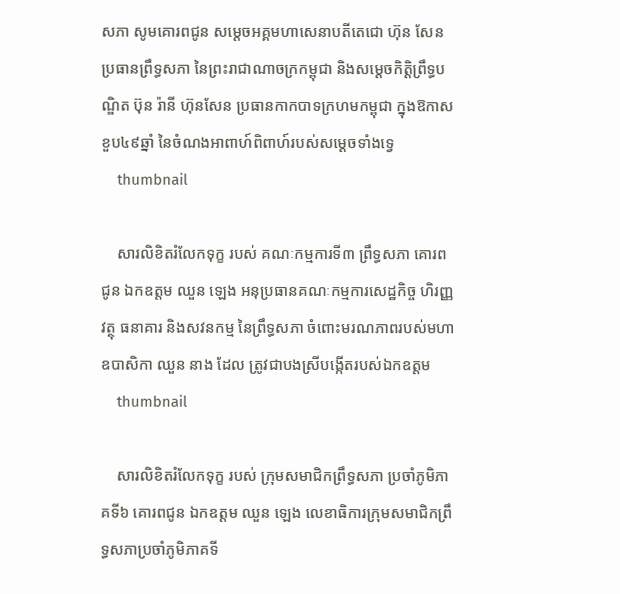សភា សូមគោរពជូន សម្តេចអគ្គមហាសេនាបតីតេជោ ហ៊ុន សែន ប្រធានព្រឹទ្ធសភា នៃព្រះរាជាណាចក្រកម្ពុជា និងសម្តេចកិត្តិព្រឹទ្ធបណ្ឌិត ប៊ុន រ៉ានី ហ៊ុនសែន ប្រធានកាកបាទក្រហមកម្ពុជា ក្នុងឱកាសខួប៤៩ឆ្នាំ នៃចំណងអាពាហ៍ពិពាហ៍របស់សម្តេចទាំងទ្វេ
    thumbnail

    សារលិខិតរំលែកទុក្ខ របស់ គណៈកម្មការទី៣ ព្រឹទ្ធសភា គោរពជូន ឯកឧត្តម ឈួន ឡេង អនុប្រធានគណៈកម្មការសេដ្ឋកិច្ច ហិរញ្ញវត្ថុ ធនាគារ និងសវនកម្ម នៃព្រឹទ្ធសភា ចំពោះមរណភាពរបស់មហាឧបាសិកា ឈួន នាង ដែល ត្រូវជាបងស្រីបង្កើតរបស់ឯកឧត្តម
    thumbnail

    សារលិខិតរំលែកទុក្ខ របស់ ក្រុមសមាជិកព្រឹទ្ធសភា ប្រចាំភូមិភាគទី៦ គោរពជូន ឯកឧត្តម ឈួន ឡេង លេខាធិការក្រុមសមាជិកព្រឹទ្ធសភាប្រចាំភូមិភាគទី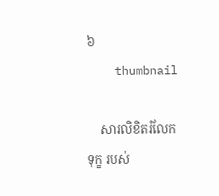៦
    thumbnail

    សារលិខិតរំលែកទុក្ខ របស់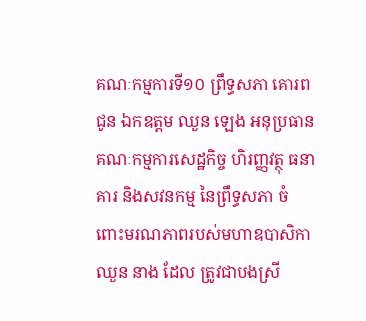គណៈកម្មការទី១០ ព្រឹទ្ធសភា គោរពជូន ឯកឧត្តម ឈួន ឡេង អនុប្រធានគណៈកម្មការសេដ្ឋកិច្ច ហិរញ្ញវត្ថុ ធនាគារ និងសវនកម្ម នៃព្រឹទ្ធសភា ចំពោះមរណភាពរបស់មហាឧបាសិកា ឈួន នាង ដែល ត្រូវជាបងស្រី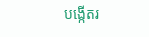បង្កើតរ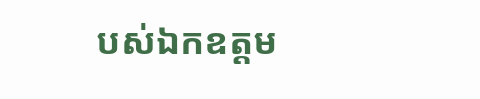បស់ឯកឧត្តម